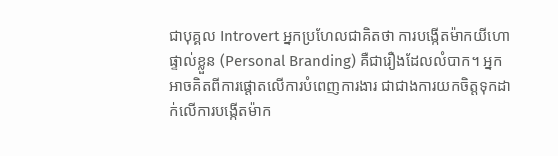ជាបុគ្គល Introvert អ្នកប្រហែលជាគិតថា ការបង្កើតម៉ាកយីហោផ្ទាល់ខ្លួន (Personal Branding) គឺជារឿងដែលលំបាក។ អ្នកអាចគិតពីការផ្ដោតលើការបំពេញការងារ ជាជាងការយកចិត្តទុកដាក់លើការបង្កើតម៉ាក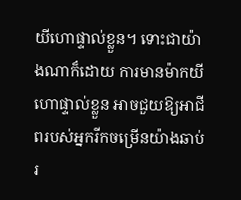យីហោផ្ទាល់ខ្លួន។ ទោះជាយ៉ាងណាក៏ដោយ ការមានម៉ាកយីហោផ្ទាល់ខ្លួន អាចជួយឱ្យអាជីពរបស់អ្នករីកចម្រើនយ៉ាងឆាប់រ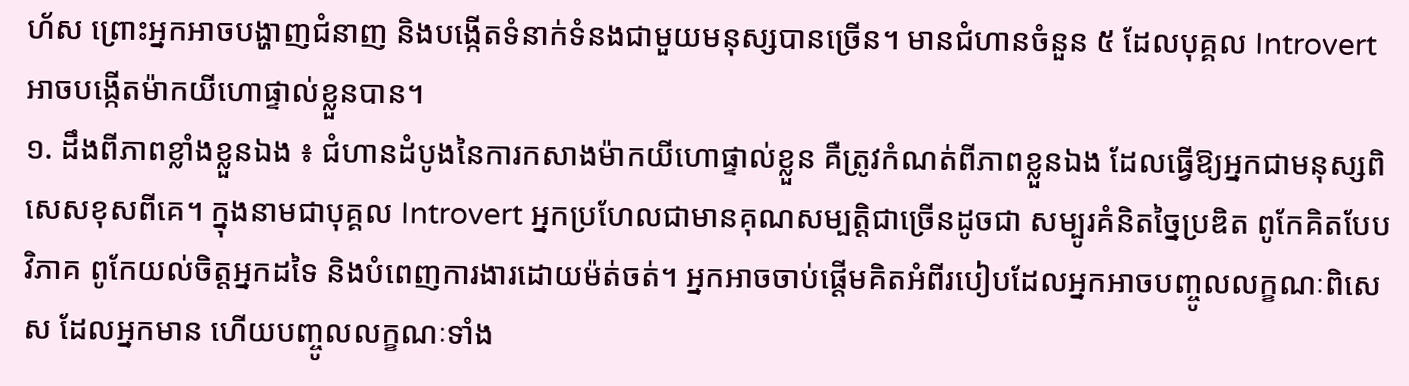ហ័ស ព្រោះអ្នកអាចបង្ហាញជំនាញ និងបង្កើតទំនាក់ទំនងជាមួយមនុស្សបានច្រើន។ មានជំហានចំនួន ៥ ដែលបុគ្គល Introvert អាចបង្កើតម៉ាកយីហោផ្ទាល់ខ្លួនបាន។
១. ដឹងពីភាពខ្លាំងខ្លួនឯង ៖ ជំហានដំបូងនៃការកសាងម៉ាកយីហោផ្ទាល់ខ្លួន គឺត្រូវកំណត់ពីភាពខ្លួនឯង ដែលធ្វើឱ្យអ្នកជាមនុស្សពិសេសខុសពីគេ។ ក្នុងនាមជាបុគ្គល Introvert អ្នកប្រហែលជាមានគុណសម្បត្តិជាច្រើនដូចជា សម្បូរគំនិតច្នៃប្រឌិត ពូកែគិតបែបវិភាគ ពូកែយល់ចិត្តអ្នកដទៃ និងបំពេញការងារដោយម៉ត់ចត់។ អ្នកអាចចាប់ផ្ដើមគិតអំពីរបៀបដែលអ្នកអាចបញ្ចូលលក្ខណៈពិសេស ដែលអ្នកមាន ហើយបញ្ចូលលក្ខណៈទាំង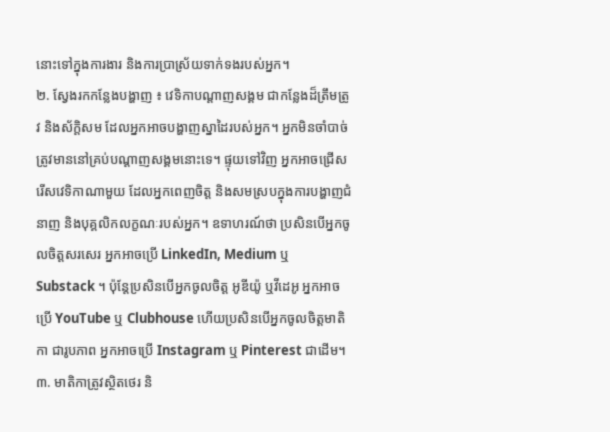នោះទៅក្នុងការងារ និងការប្រាស្រ័យទាក់ទងរបស់អ្នក។
២. ស្វែងរកកន្លែងបង្ហាញ ៖ វេទិកាបណ្ដាញសង្គម ជាកន្លែងដ៏ត្រឹមត្រូវ និងស័ក្តិសម ដែលអ្នកអាចបង្ហាញស្នាដៃរបស់អ្នក។ អ្នកមិនចាំបាច់ត្រូវមាននៅគ្រប់បណ្ដាញសង្គមនោះទេ។ ផ្ទុយទៅវិញ អ្នកអាចជ្រើសរើសវេទិកាណាមួយ ដែលអ្នកពេញចិត្ត និងសមស្របក្នុងការបង្ហាញជំនាញ និងបុគ្គលិកលក្ខណៈរបស់អ្នក។ ឧទាហរណ៍ថា ប្រសិនបើអ្នកចូលចិត្តសរសេរ អ្នកអាចប្រើ LinkedIn, Medium ឬ Substack ។ ប៉ុន្តែប្រសិនបើអ្នកចូលចិត្ត អូឌីយ៉ូ ឬវីដេអូ អ្នកអាចប្រើ YouTube ឬ Clubhouse ហើយប្រសិនបើអ្នកចូលចិត្តមាតិកា ជារូបភាព អ្នកអាចប្រើ Instagram ឬ Pinterest ជាដើម។
៣. មាតិកាត្រូវស្ថិតថេរ និ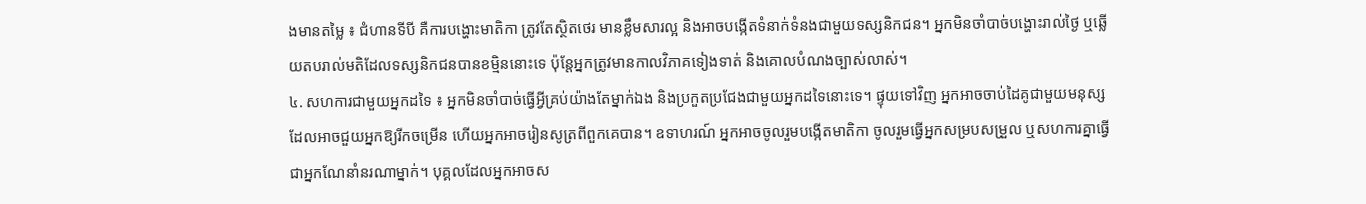ងមានតម្លៃ ៖ ជំហានទីបី គឺការបង្ហោះមាតិកា ត្រូវតែស្ថិតថេរ មានខ្លឹមសារល្អ និងអាចបង្កើតទំនាក់ទំនងជាមួយទស្សនិកជន។ អ្នកមិនចាំបាច់បង្ហោះរាល់ថ្ងៃ ឬឆ្លើយតបរាល់មតិដែលទស្សនិកជនបានខម្មិននោះទេ ប៉ុន្តែអ្នកត្រូវមានកាលវិភាគទៀងទាត់ និងគោលបំណងច្បាស់លាស់។
៤. សហការជាមួយអ្នកដទៃ ៖ អ្នកមិនចាំបាច់ធ្វើអ្វីគ្រប់យ៉ាងតែម្នាក់ឯង និងប្រកួតប្រជែងជាមួយអ្នកដទៃនោះទេ។ ផ្ទុយទៅវិញ អ្នកអាចចាប់ដៃគូជាមួយមនុស្ស ដែលអាចជួយអ្នកឱ្យរីកចម្រើន ហើយអ្នកអាចរៀនសូត្រពីពួកគេបាន។ ឧទាហរណ៍ អ្នកអាចចូលរួមបង្កើតមាតិកា ចូលរួមធ្វើអ្នកសម្របសម្រួល ឬសហការគ្នាធ្វើជាអ្នកណែនាំនរណាម្នាក់។ បុគ្គលដែលអ្នកអាចស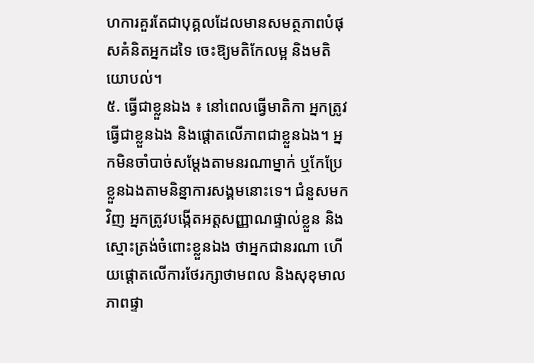ហការគួរតែជាបុគ្គលដែលមានសមត្ថភាពបំផុសគំនិតអ្នកដទៃ ចេះឱ្យមតិកែលម្អ និងមតិយោបល់។
៥. ធ្វើជាខ្លួនឯង ៖ នៅពេលធ្វើមាតិកា អ្នកត្រូវធ្វើជាខ្លួនឯង និងផ្ដោតលើភាពជាខ្លួនឯង។ អ្នកមិនចាំបាច់សម្ដែងតាមនរណាម្នាក់ ឬកែប្រែខ្លួនឯងតាមនិន្នាការសង្គមនោះទេ។ ជំនួសមកវិញ អ្នកត្រូវបង្កើតអត្តសញ្ញាណផ្ទាល់ខ្លួន និងស្មោះត្រង់ចំពោះខ្លួនឯង ថាអ្នកជានរណា ហើយផ្ដោតលើការថែរក្សាថាមពល និងសុខុមាលភាពផ្ទា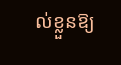ល់ខ្លួនឱ្យ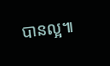បានល្អ៕